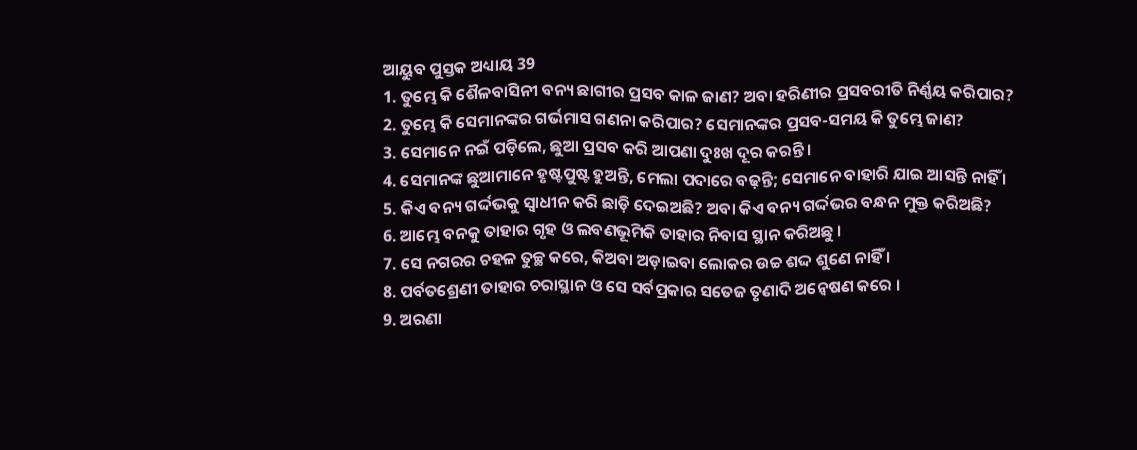ଆୟୁବ ପୁସ୍ତକ ଅଧ୍ୟାୟ 39
1. ତୁମ୍ଭେ କି ଶୈଳବାସିନୀ ବନ୍ୟ ଛାଗୀର ପ୍ରସବ କାଳ ଜାଣ? ଅବା ହରିଣୀର ପ୍ରସବରୀତି ନିର୍ଣ୍ଣୟ କରିପାର?
2. ତୁମ୍ଭେ କି ସେମାନଙ୍କର ଗର୍ଭମାସ ଗଣନା କରିପାର? ସେମାନଙ୍କର ପ୍ରସବ-ସମୟ କି ତୁମ୍ଭେ ଜାଣ?
3. ସେମାନେ ନଇଁ ପଡ଼ିଲେ, ଛୁଆ ପ୍ରସବ କରି ଆପଣା ଦୁଃଖ ଦୂର କରନ୍ତି ।
4. ସେମାନଙ୍କ ଛୁଆମାନେ ହୃଷ୍ଟପୁଷ୍ଟ ହୁଅନ୍ତି, ମେଲା ପଦାରେ ବଢ଼ନ୍ତି; ସେମାନେ ବାହାରି ଯାଇ ଆସନ୍ତି ନାହିଁ ।
5. କିଏ ବନ୍ୟ ଗର୍ଦ୍ଦଭକୁ ସ୍ଵାଧୀନ କରି ଛାଡ଼ି ଦେଇଅଛି? ଅବା କିଏ ବନ୍ୟ ଗର୍ଦ୍ଦଭର ବନ୍ଧନ ମୁକ୍ତ କରିଅଛି?
6. ଆମ୍ଭେ ବନକୁ ତାହାର ଗୃହ ଓ ଲବଣଭୂମିକି ତାହାର ନିବାସ ସ୍ଥାନ କରିଅଛୁ ।
7. ସେ ନଗରର ଚହଳ ତୁଚ୍ଛ କରେ, କିଅବା ଅଡ଼ାଇବା ଲୋକର ଉଚ୍ଚ ଶଦ୍ଦ ଶୁଣେ ନାହିଁ ।
8. ପର୍ବତଶ୍ରେଣୀ ତାହାର ଚରାସ୍ଥାନ ଓ ସେ ସର୍ବପ୍ରକାର ସତେଜ ତୃଣାଦି ଅନ୍ଵେଷଣ କରେ ।
9. ଅରଣା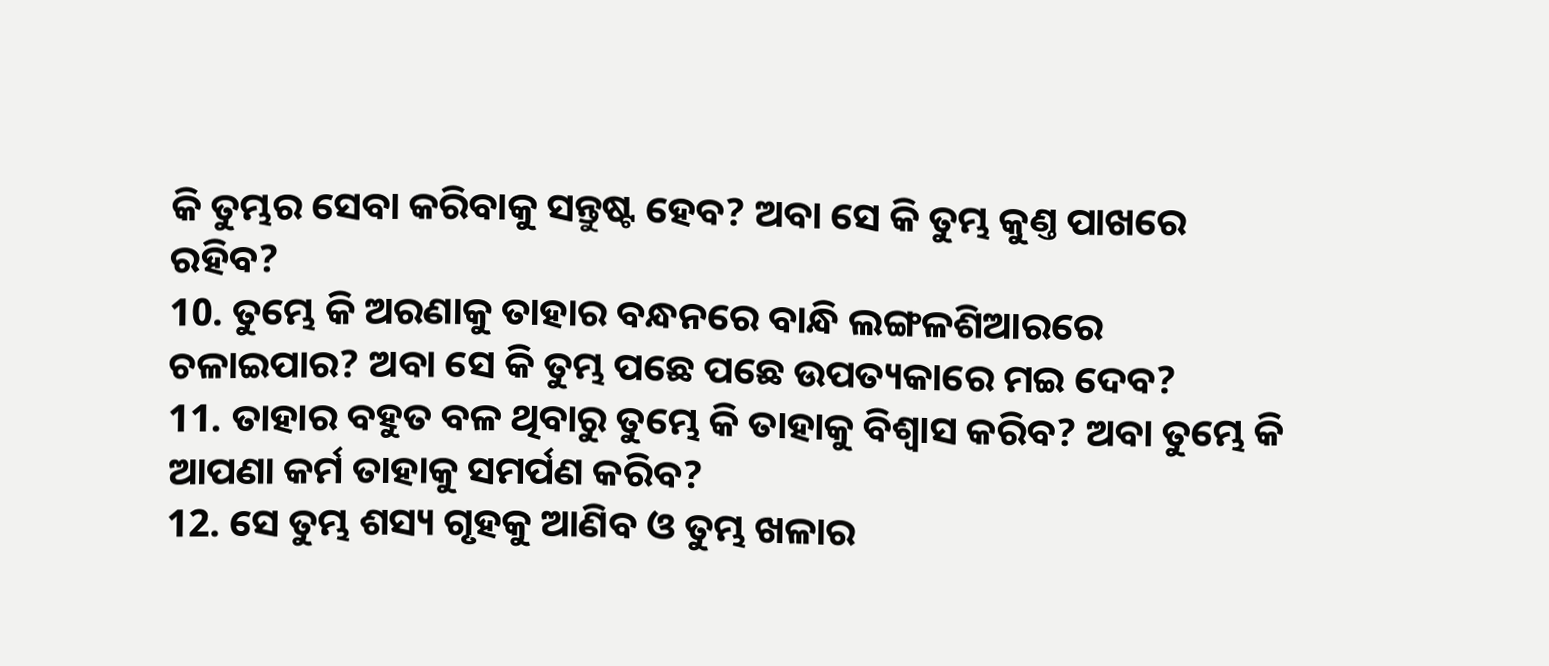କି ତୁମ୍ଭର ସେବା କରିବାକୁ ସନ୍ତୁଷ୍ଟ ହେବ? ଅବା ସେ କି ତୁମ୍ଭ କୁଣ୍ତ ପାଖରେ ରହିବ?
10. ତୁମ୍ଭେ କି ଅରଣାକୁ ତାହାର ବନ୍ଧନରେ ବାନ୍ଧି ଲଙ୍ଗଳଶିଆରରେ ଚଳାଇପାର? ଅବା ସେ କି ତୁମ୍ଭ ପଛେ ପଛେ ଉପତ୍ୟକାରେ ମଇ ଦେବ?
11. ତାହାର ବହୁତ ବଳ ଥିବାରୁ ତୁମ୍ଭେ କି ତାହାକୁ ବିଶ୍ଵାସ କରିବ? ଅବା ତୁମ୍ଭେ କି ଆପଣା କର୍ମ ତାହାକୁ ସମର୍ପଣ କରିବ?
12. ସେ ତୁମ୍ଭ ଶସ୍ୟ ଗୃହକୁ ଆଣିବ ଓ ତୁମ୍ଭ ଖଳାର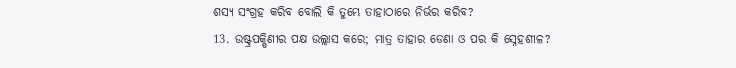ଶସ୍ୟ ସଂଗ୍ରହ କରିବ ବୋଲି କି ତୁମ୍ଭେ ତାହାଠାରେ ନିର୍ଭର କରିବ?
13. ଉଷ୍ଟ୍ରପକ୍ଷିଣୀର ପକ୍ଷ ଉଲ୍ଲାସ କରେ; ମାତ୍ର ତାହାର ଡେଣା ଓ ପର କି ସ୍ନେହଶୀଳ?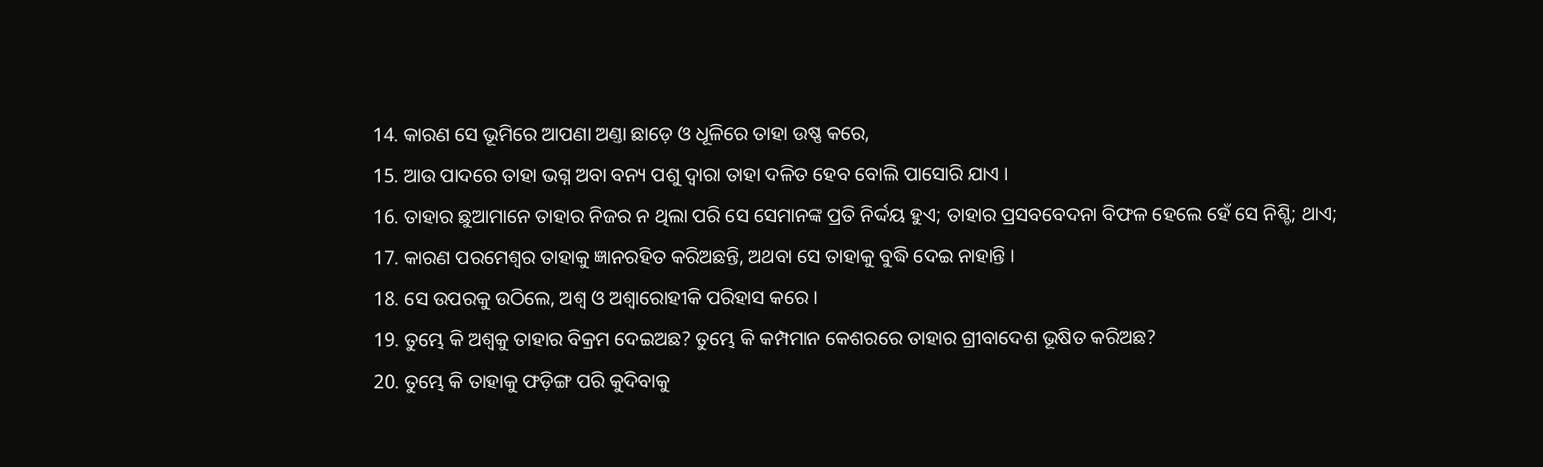14. କାରଣ ସେ ଭୂମିରେ ଆପଣା ଅଣ୍ତା ଛାଡ଼େ ଓ ଧୂଳିରେ ତାହା ଉଷ୍ଣ କରେ,
15. ଆଉ ପାଦରେ ତାହା ଭଗ୍ନ ଅବା ବନ୍ୟ ପଶୁ ଦ୍ଵାରା ତାହା ଦଳିତ ହେବ ବୋଲି ପାସୋରି ଯାଏ ।
16. ତାହାର ଛୁଆମାନେ ତାହାର ନିଜର ନ ଥିଲା ପରି ସେ ସେମାନଙ୍କ ପ୍ରତି ନିର୍ଦ୍ଦୟ ହୁଏ; ତାହାର ପ୍ରସବବେଦନା ବିଫଳ ହେଲେ ହେଁ ସେ ନିଶ୍ଚି; ଥାଏ;
17. କାରଣ ପରମେଶ୍ଵର ତାହାକୁ ଜ୍ଞାନରହିତ କରିଅଛନ୍ତି, ଅଥବା ସେ ତାହାକୁ ବୁଦ୍ଧି ଦେଇ ନାହାନ୍ତି ।
18. ସେ ଉପରକୁ ଉଠିଲେ, ଅଶ୍ଵ ଓ ଅଶ୍ଵାରୋହୀକି ପରିହାସ କରେ ।
19. ତୁମ୍ଭେ କି ଅଶ୍ଵକୁ ତାହାର ବିକ୍ରମ ଦେଇଅଛ? ତୁମ୍ଭେ କି କମ୍ପମାନ କେଶରରେ ତାହାର ଗ୍ରୀବାଦେଶ ଭୂଷିତ କରିଅଛ?
20. ତୁମ୍ଭେ କି ତାହାକୁ ଫଡ଼ିଙ୍ଗ ପରି କୁଦିବାକୁ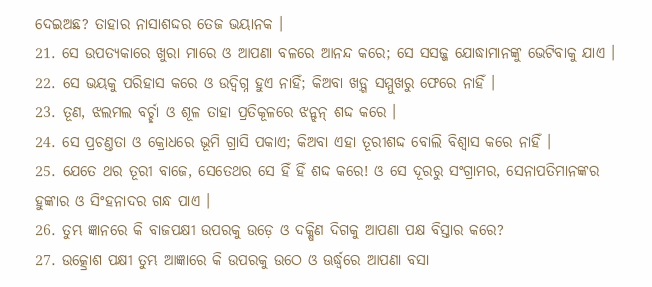ଦେଇଅଛ? ତାହାର ନାସାଶଦ୍ଦର ତେଜ ଭୟାନକ ।
21. ସେ ଉପତ୍ୟକାରେ ଖୁରା ମାରେ ଓ ଆପଣା ବଳରେ ଆନନ୍ଦ କରେ; ସେ ସସଜ୍ଜ ଯୋଦ୍ଧାମାନଙ୍କୁ ଭେଟିବାକୁ ଯାଏ ।
22. ସେ ଭୟକୁ ପରିହାସ କରେ ଓ ଉଦ୍ବିଗ୍ନ ହୁଏ ନାହିଁ; କିଅବା ଖଡ଼୍ଗ ସମ୍ମୁଖରୁ ଫେରେ ନାହିଁ ।
23. ତୂଣ, ଝଲମଲ ବର୍ଚ୍ଛା ଓ ଶୂଳ ତାହା ପ୍ରତିକୂଳରେ ଝନ୍ଝନ୍ ଶଦ୍ଦ କରେ ।
24. ସେ ପ୍ରଚଣ୍ତତା ଓ କ୍ରୋଧରେ ଭୂମି ଗ୍ରାସି ପକାଏ; କିଅବା ଏହା ତୂରୀଶଦ୍ଦ ବୋଲି ବିଶ୍ଵାସ କରେ ନାହିଁ ।
25. ଯେତେ ଥର ତୂରୀ ବାଜେ, ସେତେଥର ସେ ହିଁ ହିଁ ଶଦ୍ଦ କରେ! ଓ ସେ ଦୂରରୁ ସଂଗ୍ରାମର, ସେନାପତିମାନଙ୍କର ହୁଙ୍କାର ଓ ସିଂହନାଦର ଗନ୍ଧ ପାଏ ।
26. ତୁମ୍ଭ ଜ୍ଞାନରେ କି ବାଜପକ୍ଷୀ ଉପରକୁ ଉଡ଼େ ଓ ଦକ୍ଷିଣ ଦିଗକୁ ଆପଣା ପକ୍ଷ ବିସ୍ତାର କରେ?
27. ଉତ୍କ୍ରୋଶ ପକ୍ଷୀ ତୁମ୍ଭ ଆଜ୍ଞାରେ କି ଉପରକୁ ଉଠେ ଓ ଊର୍ଦ୍ଧ୍ଵରେ ଆପଣା ବସା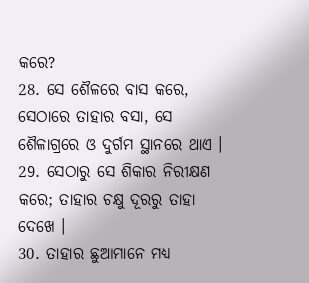କରେ?
28. ସେ ଶୈଳରେ ବାସ କରେ, ସେଠାରେ ତାହାର ବସା, ସେ ଶୈଳାଗ୍ରରେ ଓ ଦୁର୍ଗମ ସ୍ଥାନରେ ଥାଏ ।
29. ସେଠାରୁ ସେ ଶିକାର ନିରୀକ୍ଷଣ କରେ; ତାହାର ଚକ୍ଷୁ ଦୂରରୁ ତାହା ଦେଖେ ।
30. ତାହାର ଛୁଆମାନେ ମଧ୍ୟ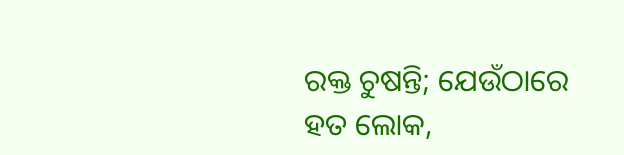ରକ୍ତ ଚୁଷନ୍ତି; ଯେଉଁଠାରେ ହତ ଲୋକ,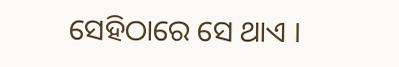ସେହିଠାରେ ସେ ଥାଏ ।